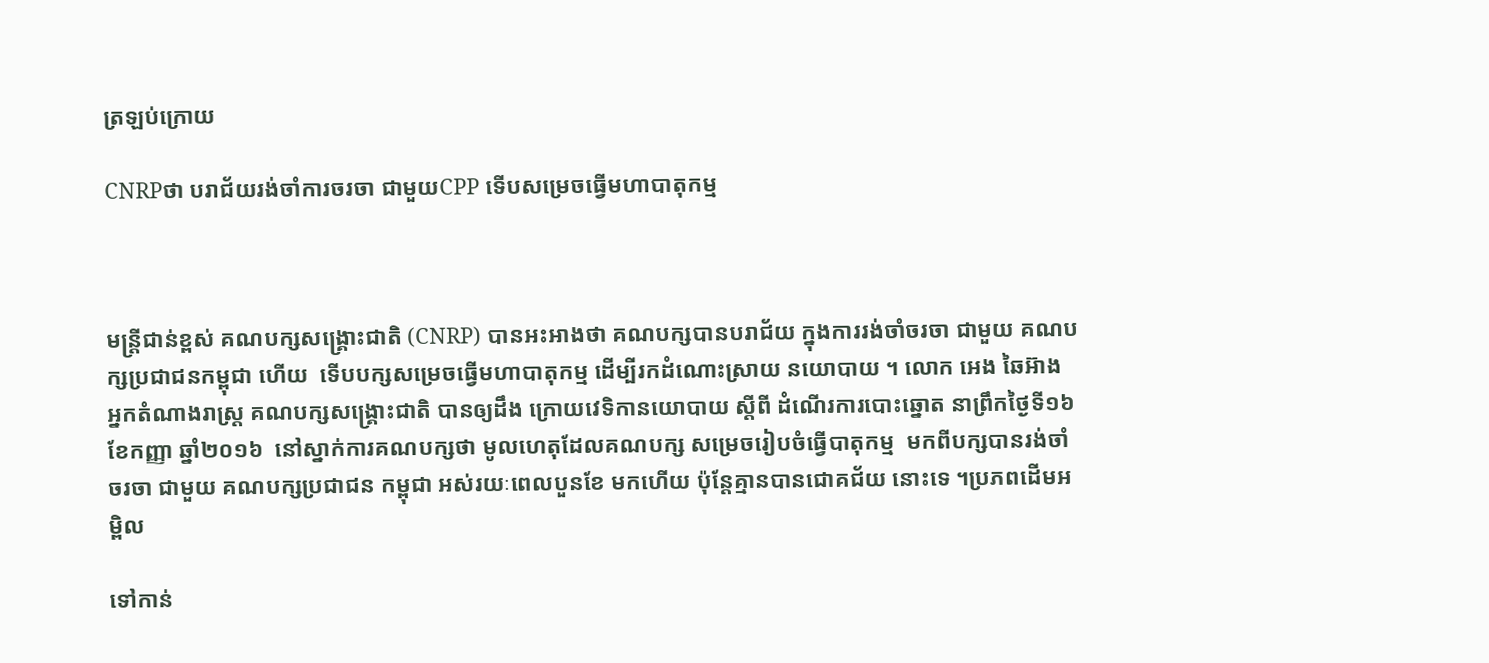ត្រឡប់ក្រោយ

CNRPថា បរាជ័យរង់ចាំការចរចា ជាមួយCPP ទើបសម្រេចធ្វើមហាបាតុកម្ម



មន្ត្រីជាន់ខ្ពស់ គណបក្សសង្គ្រោះជាតិ (CNRP) បានអះអាងថា គណបក្សបានបរាជ័យ ក្នុងការរង់ចាំចរចា ជាមួយ គណបក្សប្រជាជនកម្ពុជា ហើយ  ទើបបក្សសម្រេចធ្វើមហាបាតុកម្ម ដើម្បីរកដំណោះស្រាយ នយោបាយ ។ លោក អេង ឆៃអ៊ាង អ្នកតំណាងរាស្ត្រ គណបក្សសង្គ្រោះជាតិ បានឲ្យដឹង ក្រោយវេទិកានយោបាយ ស្តីពី ដំណើរការបោះឆ្នោត នាព្រឹកថ្ងៃទី១៦  ខែកញ្ញា ឆ្នាំ២០១៦  នៅស្នាក់ការគណបក្សថា មូលហេតុដែលគណបក្ស សម្រេចរៀបចំធ្វើបាតុកម្ម  មកពីបក្សបានរង់ចាំចរចា ជាមួយ គណបក្សប្រជាជន កម្ពុជា អស់រយៈពេលបួនខែ មកហើយ ប៉ុន្តែគ្មានបានជោគជ័យ នោះទេ ។ប្រភពដើមអម្ពិល

ទៅកាន់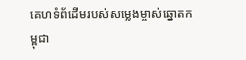គេហទំព័ដើមរបស់សម្លេងម្ចាស់ឆ្នោតកម្ពុជា